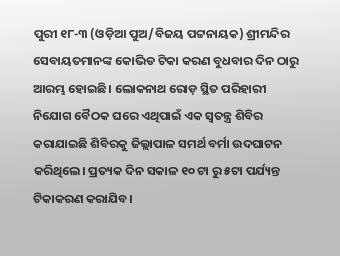ପୁରୀ ୧୮-୩ (ଓଡ଼ିଆ ପୁଅ/ବିଜୟ ପଟ୍ଟନାୟକ) ଶ୍ରୀମନ୍ଦିର ସେବାୟତମାନଙ୍କ କୋଭିଡ ଟିକା କରଣ ବୁଧବାର ଦିନ ଠାରୁ ଆରମ୍ଭ ହୋଇଛି। ଲୋକନାଥ ରୋଡ଼ ସ୍ଥିତ ପରିହାରୀ ନିଯୋଗ ବୈଠକ ଘରେ ଏଥିପାଇଁ ଏକ ସ୍ବତନ୍ତ୍ର ଶିବିର କରାଯାଇଛି ଶିବିରକୁ ଜିଲ୍ଲାପାଳ ସମର୍ଥ ବର୍ମା ଉଦଘାଟନ କରିଥିଲେ। ପ୍ରତ୍ୟକ ଦିନ ସକାଳ ୧୦ ଟା ରୁ ୫ଟା ପର୍ଯ୍ୟନ୍ତ ଟିକାକରଣ କରାଯିବ।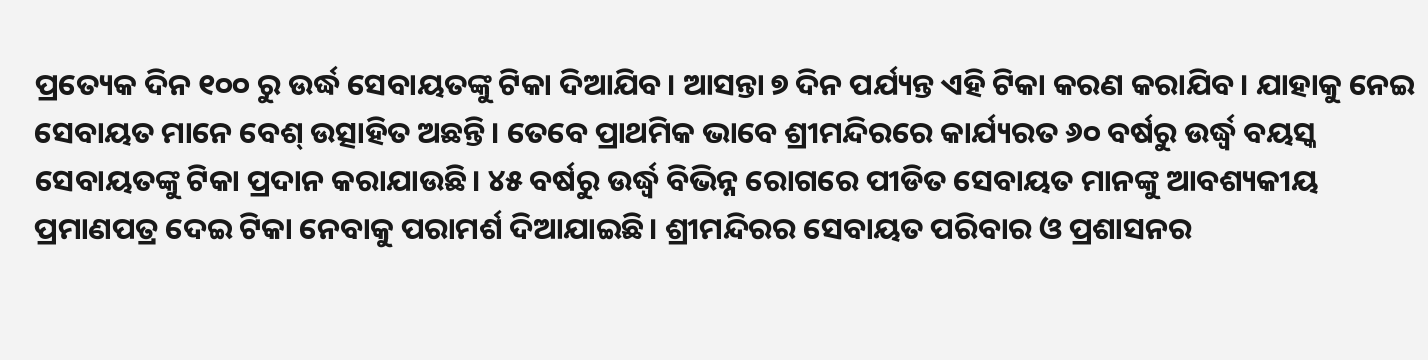ପ୍ରତ୍ୟେକ ଦିନ ୧୦୦ ରୁ ଉର୍ଦ୍ଧ ସେବାୟତଙ୍କୁ ଟିକା ଦିଆଯିବ। ଆସନ୍ତା ୭ ଦିନ ପର୍ଯ୍ୟନ୍ତ ଏହି ଟିକା କରଣ କରାଯିବ। ଯାହାକୁ ନେଇ ସେବାୟତ ମାନେ ବେଶ୍ ଉତ୍ସାହିତ ଅଛନ୍ତି। ତେବେ ପ୍ରାଥମିକ ଭାବେ ଶ୍ରୀମନ୍ଦିରରେ କାର୍ଯ୍ୟରତ ୬୦ ବର୍ଷରୁ ଉର୍ଦ୍ଧ୍ୱ ବୟସ୍କ ସେବାୟତଙ୍କୁ ଟିକା ପ୍ରଦାନ କରାଯାଉଛି। ୪୫ ବର୍ଷରୁ ଉର୍ଦ୍ଧ୍ୱ ବିଭିନ୍ନ ରୋଗରେ ପୀଡିତ ସେବାୟତ ମାନଙ୍କୁ ଆବଶ୍ୟକୀୟ ପ୍ରମାଣପତ୍ର ଦେଇ ଟିକା ନେବାକୁ ପରାମର୍ଶ ଦିଆଯାଇଛି। ଶ୍ରୀମନ୍ଦିରର ସେବାୟତ ପରିବାର ଓ ପ୍ରଶାସନର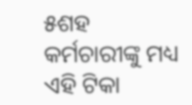୫ଶହ କର୍ମଚାରୀଙ୍କୁ ମଧ୍ୟ ଏହି ଟିକା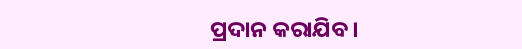ପ୍ରଦାନ କରାଯିବ।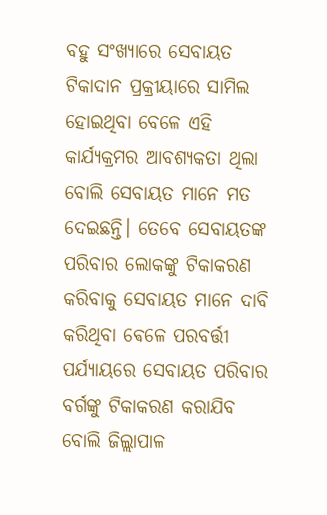ବହୁ ସଂଖ୍ୟାରେ ସେବାୟତ ଟିକାଦାନ ପ୍ରକ୍ରୀୟାରେ ସାମିଲ ହୋଇଥିବା ବେଳେ ଏହି କାର୍ଯ୍ୟକ୍ରମର ଆବଶ୍ୟକତା ଥିଲା ବୋଲି ସେବାୟତ ମାନେ ମତ ଦେଇଛନ୍ତି। ତେବେ ସେବାୟତଙ୍କ ପରିବାର ଲୋକଙ୍କୁ ଟିକାକରଣ କରିବାକୁ ସେବାୟତ ମାନେ ଦାବି କରିଥିବା ଵେଳେ ପରବର୍ତ୍ତୀ ପର୍ଯ୍ୟାୟରେ ସେବାୟତ ପରିବାର ବର୍ଗଙ୍କୁ ଟିକାକରଣ କରାଯିବ ବୋଲି ଜିଲ୍ଲାପାଳ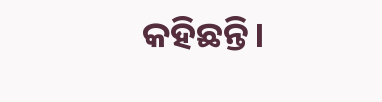କହିଛନ୍ତି।